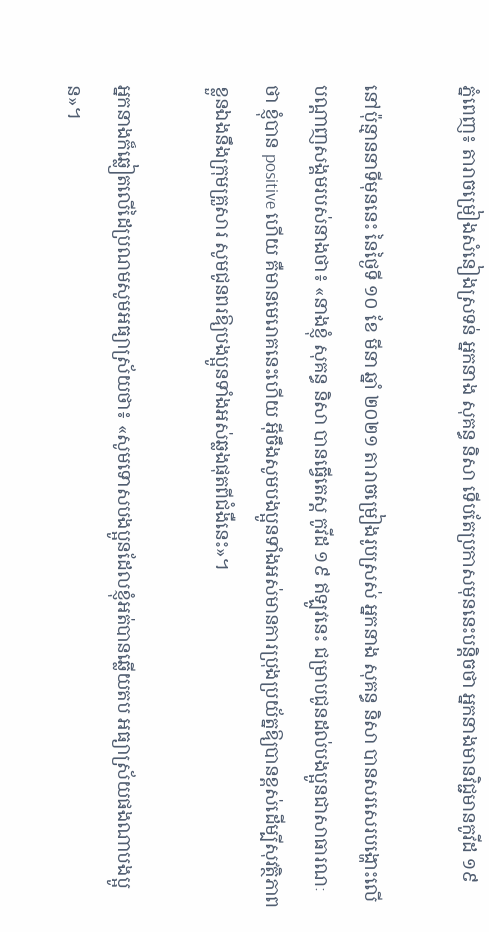ភ្នំពេញ៖ តារាចម្រៀងសំនៀងស្រទន់ អ្នកនាង សុគន្ធ និសា ទើបតែប្រកាសមុននេះបន្តិចថា អ្នកនាងមានវិជ្ជមានកូវីដ ១៩

នៅប៉ុន្មាននាទីមុននេះ នៃថ្ងៃទី ១០ ខែ មីនា ឆ្នាំ ២០២១ តារាចម្រៀងរូបស្រស់ អ្នកនាង សុគន្ធ និសា បានសរសេរបង្ហោះលើបណ្ដាញសង្គមរបស់នាងថា៖ «នាងខ្ញុំ សុគន្ធ និសា បានធ្វើតេស្ត កូវីដ ១៩ ឥឡូវនេះ ជម្រាបជូនដល់បងប្អូនជាសាធារណៈថា ខ្ញុំបាន positive ហើយ គឺមានមេរោគនេះហើយ អ៊ីចឹងសូមបងប្អូនទាំងអស់មានការប្រុងប្រយ័ត្នឱ្យបានខ្ពស់ដើម្បីសុវត្ថិភាព ខ្លួនឯងនឹងក្រុមគ្រួសារ សូមជូនពរឱ្យបងប្អូនទាំងអស់ឆ្លងផុតពីជំងឺនេះ»។

អ្នកនាងក៏ឆ្លៀតលើដៃប្រណមសូមអធ្យាស្រ័យថា៖ «សូមទោសបងប្អូនដែលខ្ញុំអត់បានឆ្លើយតប អធ្យាស្រ័យផងណាបងប្អូន»។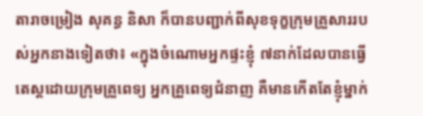តារាចម្រៀង សុគន្ធ និសា ក៏បានបញ្ជាក់ពីសុខទុក្ខក្រុមគ្រួសាររបស់អ្នកនាងទៀតថា៖ «ក្នុងចំណោមអ្នកផ្ទះខ្ញុំ ៧នាក់ដែលបានធ្វើតេស្តដោយក្រុមគ្រួពេទ្យ អ្នកគ្រួពេទ្យជំនាញ គឺមានកើតតែខ្ញុំម្នាក់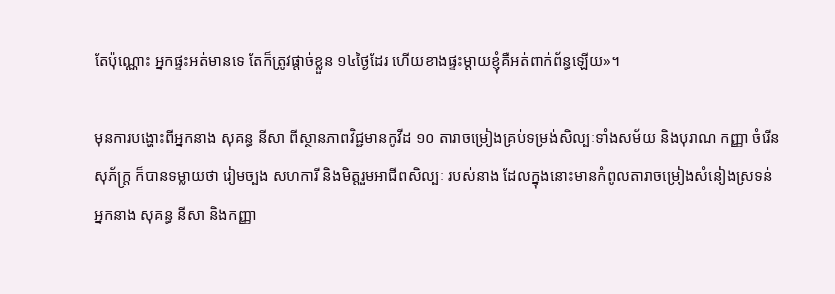តែប៉ុណ្ណោះ អ្នកផ្ទះអត់មានទេ តែក៏ត្រូវផ្ដាច់ខ្លួន ១៤ថ្ងៃដែរ ហើយខាងផ្ទះម្ដាយខ្ញុំគឺអត់ពាក់ព័ន្ធឡើយ»។

មុនការបង្ហោះពីអ្នកនាង សុគន្ធ នីសា ពីស្ថានភាពវិជ្ជមានកូវីដ ១០ តារាចម្រៀងគ្រប់ទម្រង់សិល្បៈទាំងសម័យ និងបុរាណ កញ្ញា ចំរើន សុភ័ក្ត្រ ក៏បានទម្លាយថា រៀមច្បង សហការី និងមិត្តរួមអាជីពសិល្បៈ របស់នាង ដែលក្នុងនោះមានកំពូលតារាចម្រៀងសំនៀងស្រទន់ អ្នកនាង សុគន្ធ នីសា និងកញ្ញា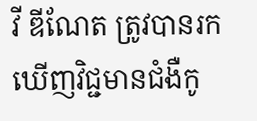វី ឌីណែត ត្រូវបានរកឃើញវិជ្ជមានជំងឺកូ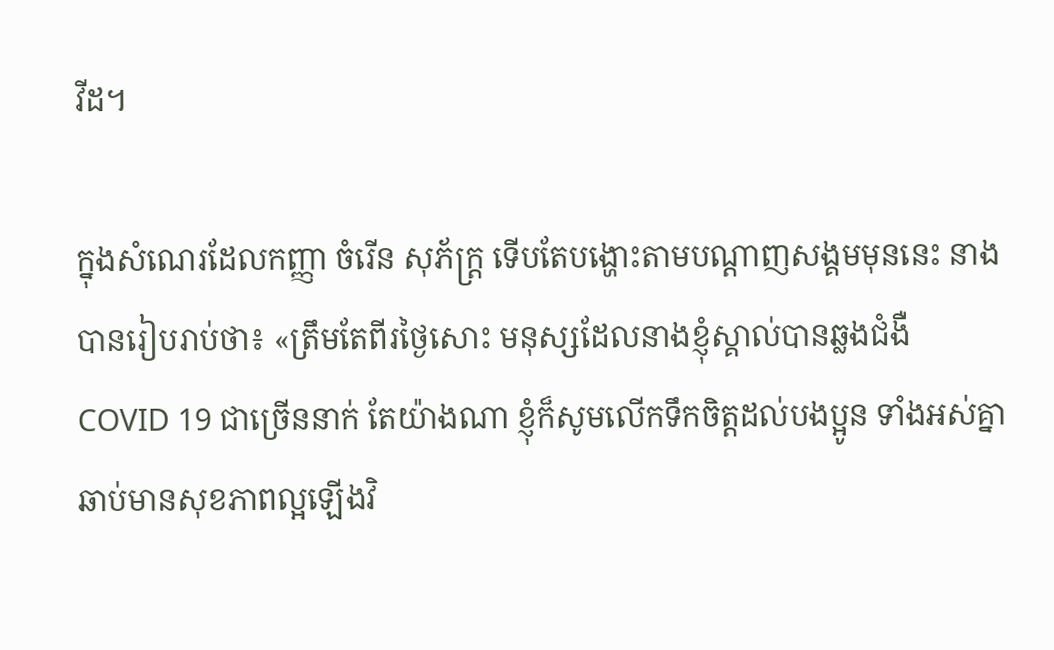វីដ។

ក្នុងសំណេរដែលកញ្ញា ចំរើន សុភ័ក្ត្រ ទើបតែបង្ហោះតាមបណ្ដាញសង្គមមុននេះ នាងបានរៀបរាប់ថា៖ «ត្រឹមតែពីរថ្ងៃសោះ មនុស្សដែលនាងខ្ញុំស្គាល់បានឆ្លងជំងឺ COVID 19 ជាច្រើននាក់ តែយ៉ាងណា ខ្ញុំក៏សូមលើកទឹកចិត្តដល់បងប្អូន ទាំងអស់គ្នា ឆាប់មានសុខភាពល្អឡើងវិ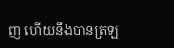ញ ហើយនឹងបានត្រឡ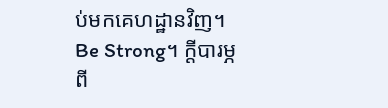ប់មកគេហដ្ឋានវិញ។ Be Strong។ ក្ដីបារម្ភពី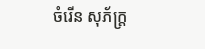ចំរើន សុភ័ក្ត្រ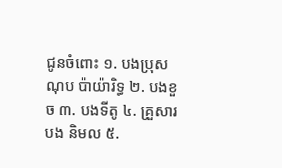ជូនចំពោះ ១. បងប្រុស ណុប ប៉ាយ៉ារិទ្ធ ២. បងខួច ៣. បងទីតូ ៤. គ្រួសារបង និមល ៥.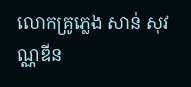លោកគ្រូភ្លេង សាន់ សុវណ្ណឌីន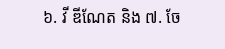៦. វី ឌីណែត និង ៧. ចែ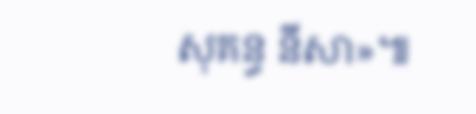សុគន្ធ នីសា»៕